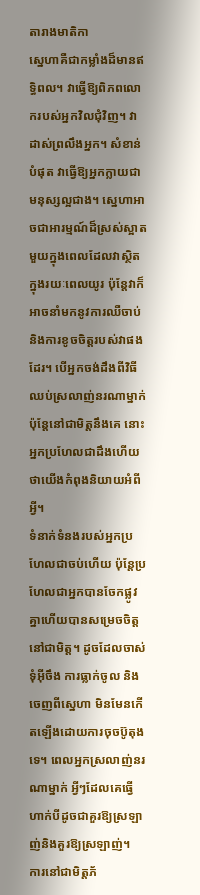តារាងមាតិកា
ស្នេហាគឺជាកម្លាំងដ៏មានឥទ្ធិពល។ វាធ្វើឱ្យពិភពលោករបស់អ្នកវិលជុំវិញ។ វាដាស់ព្រលឹងអ្នក។ សំខាន់បំផុត វាធ្វើឱ្យអ្នកក្លាយជាមនុស្សល្អជាង។ ស្នេហាអាចជាអារម្មណ៍ដ៏ស្រស់ស្អាតមួយក្នុងពេលដែលវាស្ថិតក្នុងរយៈពេលយូរ ប៉ុន្តែវាក៏អាចនាំមកនូវការឈឺចាប់ និងការខូចចិត្តរបស់វាផងដែរ។ បើអ្នកចង់ដឹងពីវិធីឈប់ស្រលាញ់នរណាម្នាក់ ប៉ុន្តែនៅជាមិត្តនឹងគេ នោះអ្នកប្រហែលជាដឹងហើយថាយើងកំពុងនិយាយអំពីអ្វី។
ទំនាក់ទំនងរបស់អ្នកប្រហែលជាចប់ហើយ ប៉ុន្តែប្រហែលជាអ្នកបានចែកផ្លូវគ្នាហើយបានសម្រេចចិត្តនៅជាមិត្ត។ ដូចដែលចាស់ទុំអ៊ីចឹង ការធ្លាក់ចូល និងចេញពីស្នេហា មិនមែនកើតឡើងដោយការចុចប៊ូតុងទេ។ ពេលអ្នកស្រលាញ់នរណាម្នាក់ អ្វីៗដែលគេធ្វើហាក់បីដូចជាគួរឱ្យស្រឡាញ់និងគួរឱ្យស្រឡាញ់។
ការនៅជាមិត្តភ័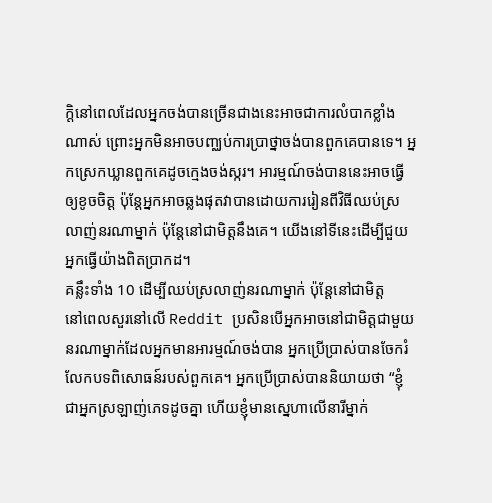ក្តិនៅពេលដែលអ្នកចង់បានច្រើនជាងនេះអាចជាការលំបាកខ្លាំងណាស់ ព្រោះអ្នកមិនអាចបញ្ឈប់ការប្រាថ្នាចង់បានពួកគេបានទេ។ អ្នកស្រេកឃ្លានពួកគេដូចក្មេងចង់ស្ករ។ អារម្មណ៍ចង់បាននេះអាចធ្វើឲ្យខូចចិត្ត ប៉ុន្តែអ្នកអាចឆ្លងផុតវាបានដោយការរៀនពីវិធីឈប់ស្រលាញ់នរណាម្នាក់ ប៉ុន្តែនៅជាមិត្តនឹងគេ។ យើងនៅទីនេះដើម្បីជួយអ្នកធ្វើយ៉ាងពិតប្រាកដ។
គន្លឹះទាំង 10 ដើម្បីឈប់ស្រលាញ់នរណាម្នាក់ ប៉ុន្តែនៅជាមិត្ត
នៅពេលសួរនៅលើ Reddit ប្រសិនបើអ្នកអាចនៅជាមិត្តជាមួយនរណាម្នាក់ដែលអ្នកមានអារម្មណ៍ចង់បាន អ្នកប្រើប្រាស់បានចែករំលែកបទពិសោធន៍របស់ពួកគេ។ អ្នកប្រើប្រាស់បាននិយាយថា “ខ្ញុំជាអ្នកស្រឡាញ់ភេទដូចគ្នា ហើយខ្ញុំមានស្នេហាលើនារីម្នាក់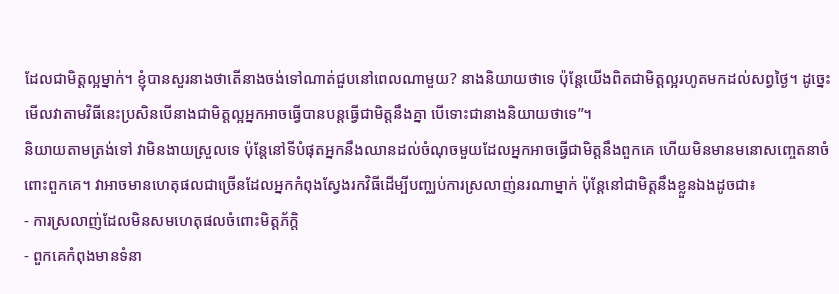ដែលជាមិត្តល្អម្នាក់។ ខ្ញុំបានសួរនាងថាតើនាងចង់ទៅណាត់ជួបនៅពេលណាមួយ? នាងនិយាយថាទេ ប៉ុន្តែយើងពិតជាមិត្តល្អរហូតមកដល់សព្វថ្ងៃ។ ដូច្នេះមើលវាតាមវិធីនេះប្រសិនបើនាងជាមិត្តល្អអ្នកអាចធ្វើបានបន្តធ្វើជាមិត្តនឹងគ្នា បើទោះជានាងនិយាយថាទេ”។
និយាយតាមត្រង់ទៅ វាមិនងាយស្រួលទេ ប៉ុន្តែនៅទីបំផុតអ្នកនឹងឈានដល់ចំណុចមួយដែលអ្នកអាចធ្វើជាមិត្តនឹងពួកគេ ហើយមិនមានមនោសញ្ចេតនាចំពោះពួកគេ។ វាអាចមានហេតុផលជាច្រើនដែលអ្នកកំពុងស្វែងរកវិធីដើម្បីបញ្ឈប់ការស្រលាញ់នរណាម្នាក់ ប៉ុន្តែនៅជាមិត្តនឹងខ្លួនឯងដូចជា៖
- ការស្រលាញ់ដែលមិនសមហេតុផលចំពោះមិត្តភ័ក្តិ
- ពួកគេកំពុងមានទំនា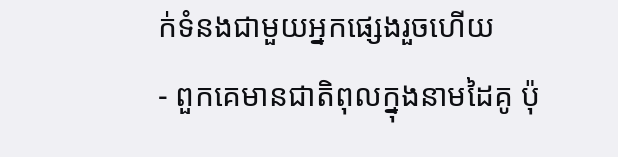ក់ទំនងជាមួយអ្នកផ្សេងរួចហើយ
- ពួកគេមានជាតិពុលក្នុងនាមដៃគូ ប៉ុ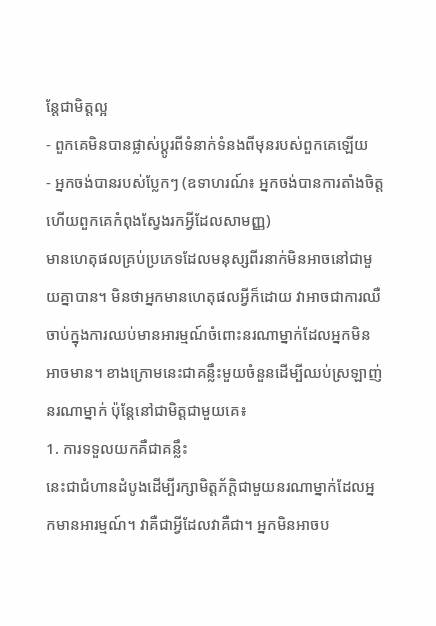ន្តែជាមិត្តល្អ
- ពួកគេមិនបានផ្លាស់ប្តូរពីទំនាក់ទំនងពីមុនរបស់ពួកគេឡើយ
- អ្នកចង់បានរបស់ប្លែកៗ (ឧទាហរណ៍៖ អ្នកចង់បានការតាំងចិត្ត ហើយពួកគេកំពុងស្វែងរកអ្វីដែលសាមញ្ញ)
មានហេតុផលគ្រប់ប្រភេទដែលមនុស្សពីរនាក់មិនអាចនៅជាមួយគ្នាបាន។ មិនថាអ្នកមានហេតុផលអ្វីក៏ដោយ វាអាចជាការឈឺចាប់ក្នុងការឈប់មានអារម្មណ៍ចំពោះនរណាម្នាក់ដែលអ្នកមិនអាចមាន។ ខាងក្រោមនេះជាគន្លឹះមួយចំនួនដើម្បីឈប់ស្រឡាញ់នរណាម្នាក់ ប៉ុន្តែនៅជាមិត្តជាមួយគេ៖
1. ការទទួលយកគឺជាគន្លឹះ
នេះជាជំហានដំបូងដើម្បីរក្សាមិត្តភ័ក្ដិជាមួយនរណាម្នាក់ដែលអ្នកមានអារម្មណ៍។ វាគឺជាអ្វីដែលវាគឺជា។ អ្នកមិនអាចប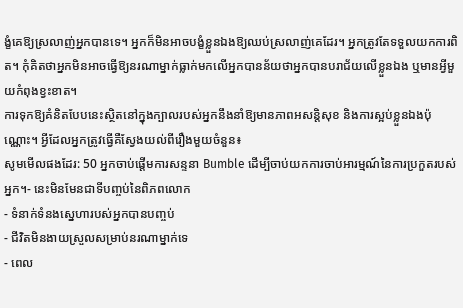ង្ខំគេឱ្យស្រលាញ់អ្នកបានទេ។ អ្នកក៏មិនអាចបង្ខំខ្លួនឯងឱ្យឈប់ស្រលាញ់គេដែរ។ អ្នកត្រូវតែទទួលយកការពិត។ កុំគិតថាអ្នកមិនអាចធ្វើឱ្យនរណាម្នាក់ធ្លាក់មកលើអ្នកបានន័យថាអ្នកបានបរាជ័យលើខ្លួនឯង ឬមានអ្វីមួយកំពុងខ្វះខាត។
ការទុកឱ្យគំនិតបែបនេះស្ថិតនៅក្នុងក្បាលរបស់អ្នកនឹងនាំឱ្យមានភាពអសន្តិសុខ និងការស្អប់ខ្លួនឯងប៉ុណ្ណោះ។ អ្វីដែលអ្នកត្រូវធ្វើគឺស្វែងយល់ពីរឿងមួយចំនួន៖
សូមមើលផងដែរ: 50 អ្នកចាប់ផ្តើមការសន្ទនា Bumble ដើម្បីចាប់យកការចាប់អារម្មណ៍នៃការប្រកួតរបស់អ្នក។- នេះមិនមែនជាទីបញ្ចប់នៃពិភពលោក
- ទំនាក់ទំនងស្នេហារបស់អ្នកបានបញ្ចប់
- ជីវិតមិនងាយស្រួលសម្រាប់នរណាម្នាក់ទេ
- ពេល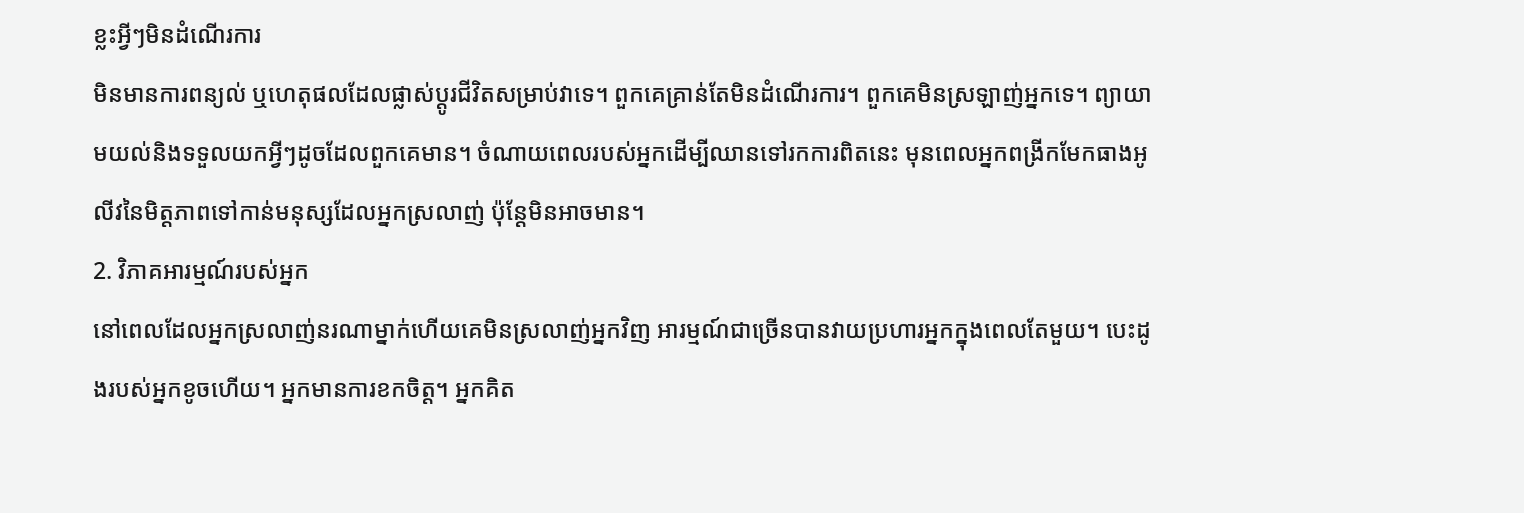ខ្លះអ្វីៗមិនដំណើរការ
មិនមានការពន្យល់ ឬហេតុផលដែលផ្លាស់ប្តូរជីវិតសម្រាប់វាទេ។ ពួកគេគ្រាន់តែមិនដំណើរការ។ ពួកគេមិនស្រឡាញ់អ្នកទេ។ ព្យាយាមយល់និងទទួលយកអ្វីៗដូចដែលពួកគេមាន។ ចំណាយពេលរបស់អ្នកដើម្បីឈានទៅរកការពិតនេះ មុនពេលអ្នកពង្រីកមែកធាងអូលីវនៃមិត្តភាពទៅកាន់មនុស្សដែលអ្នកស្រលាញ់ ប៉ុន្តែមិនអាចមាន។
2. វិភាគអារម្មណ៍របស់អ្នក
នៅពេលដែលអ្នកស្រលាញ់នរណាម្នាក់ហើយគេមិនស្រលាញ់អ្នកវិញ អារម្មណ៍ជាច្រើនបានវាយប្រហារអ្នកក្នុងពេលតែមួយ។ បេះដូងរបស់អ្នកខូចហើយ។ អ្នកមានការខកចិត្ត។ អ្នកគិត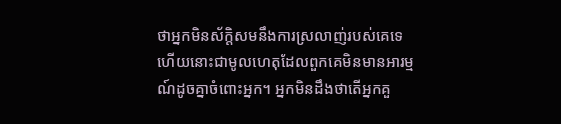ថាអ្នកមិនស័ក្តិសមនឹងការស្រលាញ់របស់គេទេ ហើយនោះជាមូលហេតុដែលពួកគេមិនមានអារម្មណ៍ដូចគ្នាចំពោះអ្នក។ អ្នកមិនដឹងថាតើអ្នកគួ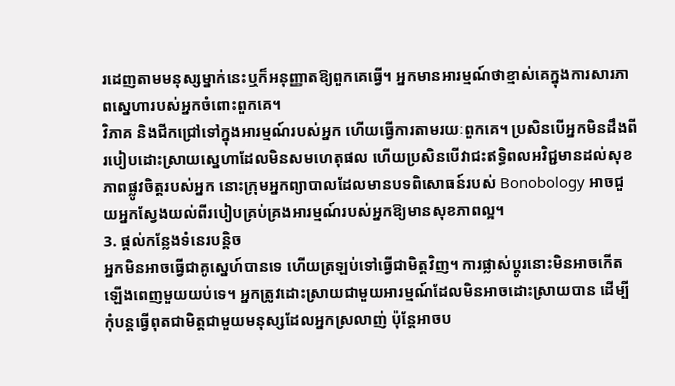រដេញតាមមនុស្សម្នាក់នេះឬក៏អនុញ្ញាតឱ្យពួកគេធ្វើ។ អ្នកមានអារម្មណ៍ថាខ្មាស់គេក្នុងការសារភាពស្នេហារបស់អ្នកចំពោះពួកគេ។
វិភាគ និងជីកជ្រៅទៅក្នុងអារម្មណ៍របស់អ្នក ហើយធ្វើការតាមរយៈពួកគេ។ ប្រសិនបើអ្នកមិនដឹងពីរបៀបដោះស្រាយស្នេហាដែលមិនសមហេតុផល ហើយប្រសិនបើវាជះឥទ្ធិពលអវិជ្ជមានដល់សុខភាពផ្លូវចិត្តរបស់អ្នក នោះក្រុមអ្នកព្យាបាលដែលមានបទពិសោធន៍របស់ Bonobology អាចជួយអ្នកស្វែងយល់ពីរបៀបគ្រប់គ្រងអារម្មណ៍របស់អ្នកឱ្យមានសុខភាពល្អ។
3. ផ្តល់កន្លែងទំនេរបន្តិច
អ្នកមិនអាចធ្វើជាគូស្នេហ៍បានទេ ហើយត្រឡប់ទៅធ្វើជាមិត្តវិញ។ ការផ្លាស់ប្តូរនោះមិនអាចកើតឡើងពេញមួយយប់ទេ។ អ្នកត្រូវដោះស្រាយជាមួយអារម្មណ៍ដែលមិនអាចដោះស្រាយបាន ដើម្បីកុំបន្តធ្វើពុតជាមិត្តជាមួយមនុស្សដែលអ្នកស្រលាញ់ ប៉ុន្តែអាចប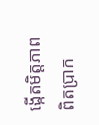ង្កើតមិត្តភាពពិតប្រាក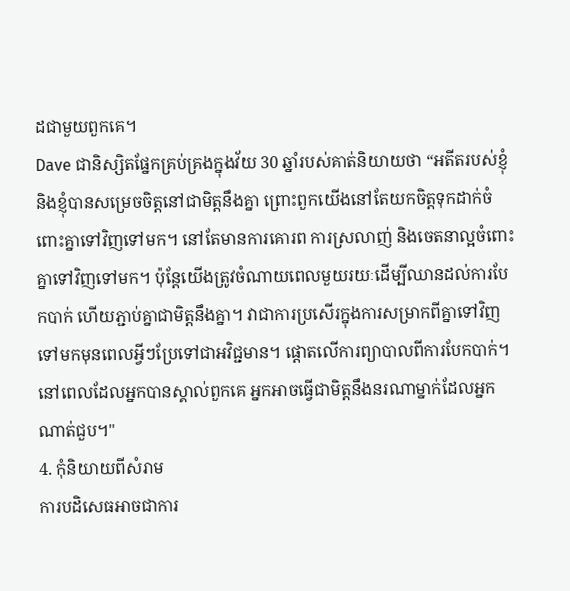ដជាមួយពួកគេ។
Dave ជានិស្សិតផ្នែកគ្រប់គ្រងក្នុងវ័យ 30 ឆ្នាំរបស់គាត់និយាយថា “អតីតរបស់ខ្ញុំ និងខ្ញុំបានសម្រេចចិត្តនៅជាមិត្តនឹងគ្នា ព្រោះពួកយើងនៅតែយកចិត្តទុកដាក់ចំពោះគ្នាទៅវិញទៅមក។ នៅតែមានការគោរព ការស្រលាញ់ និងចេតនាល្អចំពោះគ្នាទៅវិញទៅមក។ ប៉ុន្តែយើងត្រូវចំណាយពេលមួយរយៈដើម្បីឈានដល់ការបែកបាក់ ហើយភ្ជាប់គ្នាជាមិត្តនឹងគ្នា។ វាជាការប្រសើរក្នុងការសម្រាកពីគ្នាទៅវិញទៅមកមុនពេលអ្វីៗប្រែទៅជាអវិជ្ជមាន។ ផ្តោតលើការព្យាបាលពីការបែកបាក់។ នៅពេលដែលអ្នកបានស្គាល់ពួកគេ អ្នកអាចធ្វើជាមិត្តនឹងនរណាម្នាក់ដែលអ្នកណាត់ជួប។"
4. កុំនិយាយពីសំរាម
ការបដិសេធអាចជាការ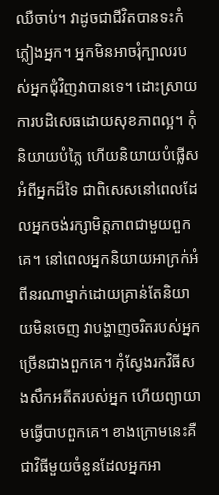ឈឺចាប់។ វាដូចជាជីវិតបានទះកំភ្លៀងអ្នក។ អ្នកមិនអាចរុំក្បាលរបស់អ្នកជុំវិញវាបានទេ។ ដោះស្រាយការបដិសេធដោយសុខភាពល្អ។ កុំនិយាយបំភ្លៃ ហើយនិយាយបំផ្លើសអំពីអ្នកដ៏ទៃ ជាពិសេសនៅពេលដែលអ្នកចង់រក្សាមិត្តភាពជាមួយពួកគេ។ នៅពេលអ្នកនិយាយអាក្រក់អំពីនរណាម្នាក់ដោយគ្រាន់តែនិយាយមិនចេញ វាបង្ហាញចរិតរបស់អ្នកច្រើនជាងពួកគេ។ កុំស្វែងរកវិធីសងសឹកអតីតរបស់អ្នក ហើយព្យាយាមធ្វើបាបពួកគេ។ ខាងក្រោមនេះគឺជាវិធីមួយចំនួនដែលអ្នកអា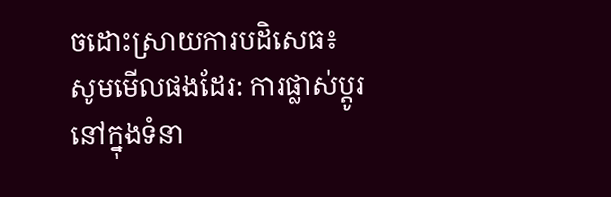ចដោះស្រាយការបដិសេធ៖
សូមមើលផងដែរ: ការផ្លាស់ប្តូរនៅក្នុងទំនា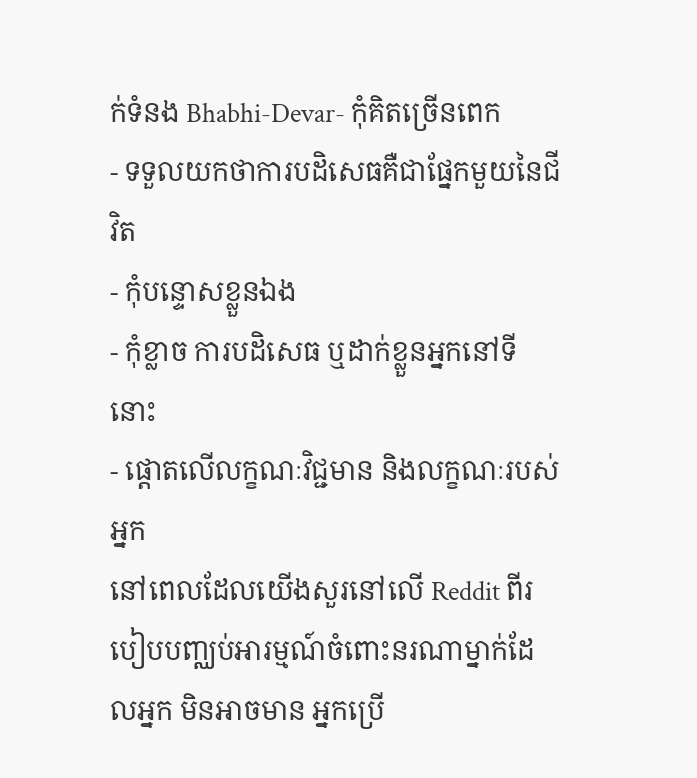ក់ទំនង Bhabhi-Devar- កុំគិតច្រើនពេក
- ទទួលយកថាការបដិសេធគឺជាផ្នែកមួយនៃជីវិត
- កុំបន្ទោសខ្លួនឯង
- កុំខ្លាច ការបដិសេធ ឬដាក់ខ្លួនអ្នកនៅទីនោះ
- ផ្តោតលើលក្ខណៈវិជ្ជមាន និងលក្ខណៈរបស់អ្នក
នៅពេលដែលយើងសួរនៅលើ Reddit ពីរបៀបបញ្ឈប់អារម្មណ៍ចំពោះនរណាម្នាក់ដែលអ្នក មិនអាចមាន អ្នកប្រើ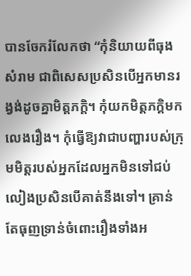បានចែករំលែកថា “កុំនិយាយពីធុងសំរាម ជាពិសេសប្រសិនបើអ្នកមានរង្វង់ដូចគ្នាមិត្តភក្តិ។ កុំយកមិត្តភក្តិមកលេងរឿង។ កុំធ្វើឱ្យវាជាបញ្ហារបស់ក្រុមមិត្តរបស់អ្នកដែលអ្នកមិនទៅជប់លៀងប្រសិនបើគាត់នឹងទៅ។ គ្រាន់តែធុញទ្រាន់ចំពោះរឿងទាំងអ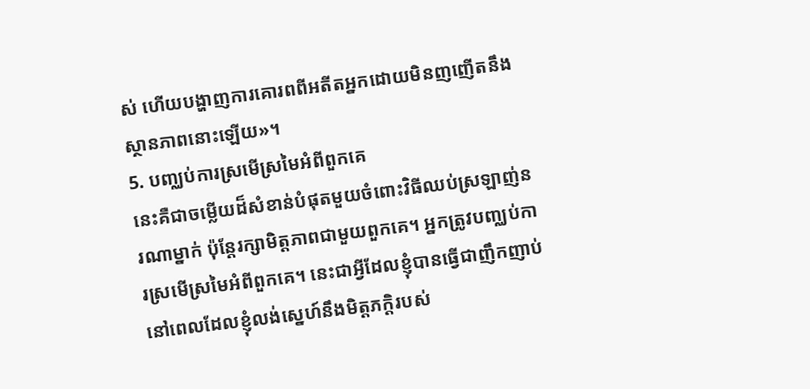ស់ ហើយបង្ហាញការគោរពពីអតីតអ្នកដោយមិនញញើតនឹងស្ថានភាពនោះឡើយ»។
5. បញ្ឈប់ការស្រមើស្រមៃអំពីពួកគេ
នេះគឺជាចម្លើយដ៏សំខាន់បំផុតមួយចំពោះវិធីឈប់ស្រឡាញ់នរណាម្នាក់ ប៉ុន្តែរក្សាមិត្តភាពជាមួយពួកគេ។ អ្នកត្រូវបញ្ឈប់ការស្រមើស្រមៃអំពីពួកគេ។ នេះជាអ្វីដែលខ្ញុំបានធ្វើជាញឹកញាប់នៅពេលដែលខ្ញុំលង់ស្នេហ៍នឹងមិត្តភក្តិរបស់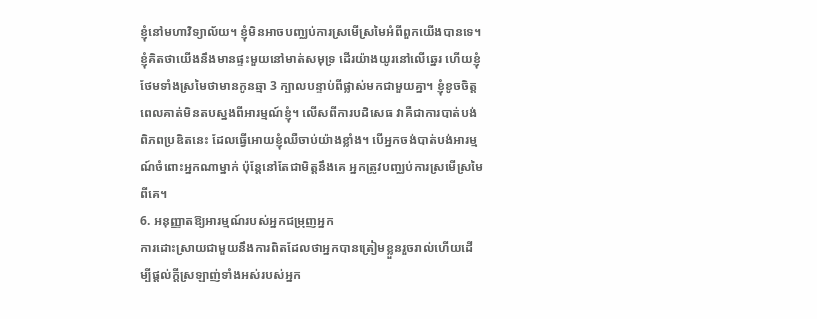ខ្ញុំនៅមហាវិទ្យាល័យ។ ខ្ញុំមិនអាចបញ្ឈប់ការស្រមើស្រមៃអំពីពួកយើងបានទេ។
ខ្ញុំគិតថាយើងនឹងមានផ្ទះមួយនៅមាត់សមុទ្រ ដើរយ៉ាងយូរនៅលើឆ្នេរ ហើយខ្ញុំថែមទាំងស្រមៃថាមានកូនឆ្មា 3 ក្បាលបន្ទាប់ពីផ្លាស់មកជាមួយគ្នា។ ខ្ញុំខូចចិត្តពេលគាត់មិនតបស្នងពីអារម្មណ៍ខ្ញុំ។ លើសពីការបដិសេធ វាគឺជាការបាត់បង់ពិភពប្រឌិតនេះ ដែលធ្វើអោយខ្ញុំឈឺចាប់យ៉ាងខ្លាំង។ បើអ្នកចង់បាត់បង់អារម្មណ៍ចំពោះអ្នកណាម្នាក់ ប៉ុន្តែនៅតែជាមិត្តនឹងគេ អ្នកត្រូវបញ្ឈប់ការស្រមើស្រមៃពីគេ។
6. អនុញ្ញាតឱ្យអារម្មណ៍របស់អ្នកជម្រុញអ្នក
ការដោះស្រាយជាមួយនឹងការពិតដែលថាអ្នកបានត្រៀមខ្លួនរួចរាល់ហើយដើម្បីផ្តល់ក្តីស្រឡាញ់ទាំងអស់របស់អ្នក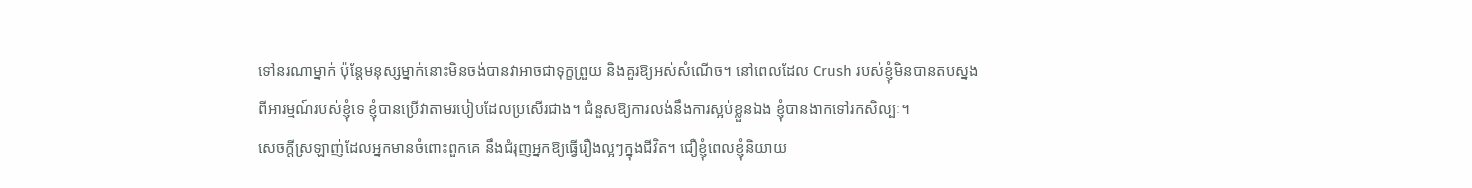ទៅនរណាម្នាក់ ប៉ុន្តែមនុស្សម្នាក់នោះមិនចង់បានវាអាចជាទុក្ខព្រួយ និងគួរឱ្យអស់សំណើច។ នៅពេលដែល Crush របស់ខ្ញុំមិនបានតបស្នងពីអារម្មណ៍របស់ខ្ញុំទេ ខ្ញុំបានប្រើវាតាមរបៀបដែលប្រសើរជាង។ ជំនួសឱ្យការលង់នឹងការស្អប់ខ្លួនឯង ខ្ញុំបានងាកទៅរកសិល្បៈ។
សេចក្ដីស្រឡាញ់ដែលអ្នកមានចំពោះពួកគេ នឹងជំរុញអ្នកឱ្យធ្វើរឿងល្អៗក្នុងជីវិត។ ជឿខ្ញុំពេលខ្ញុំនិយាយ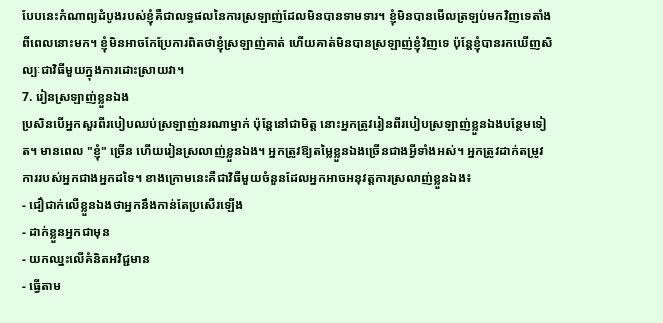បែបនេះកំណាព្យដំបូងរបស់ខ្ញុំគឺជាលទ្ធផលនៃការស្រឡាញ់ដែលមិនបានទាមទារ។ ខ្ញុំមិនបានមើលត្រឡប់មកវិញទេតាំងពីពេលនោះមក។ ខ្ញុំមិនអាចកែប្រែការពិតថាខ្ញុំស្រឡាញ់គាត់ ហើយគាត់មិនបានស្រឡាញ់ខ្ញុំវិញទេ ប៉ុន្តែខ្ញុំបានរកឃើញសិល្បៈជាវិធីមួយក្នុងការដោះស្រាយវា។
7. រៀនស្រឡាញ់ខ្លួនឯង
ប្រសិនបើអ្នកសួរពីរបៀបឈប់ស្រឡាញ់នរណាម្នាក់ ប៉ុន្តែនៅជាមិត្ត នោះអ្នកត្រូវរៀនពីរបៀបស្រឡាញ់ខ្លួនឯងបន្ថែមទៀត។ មានពេល "ខ្ញុំ" ច្រើន ហើយរៀនស្រលាញ់ខ្លួនឯង។ អ្នកត្រូវឱ្យតម្លៃខ្លួនឯងច្រើនជាងអ្វីទាំងអស់។ អ្នកត្រូវដាក់តម្រូវការរបស់អ្នកជាងអ្នកដទៃ។ ខាងក្រោមនេះគឺជាវិធីមួយចំនួនដែលអ្នកអាចអនុវត្តការស្រលាញ់ខ្លួនឯង៖
- ជឿជាក់លើខ្លួនឯងថាអ្នកនឹងកាន់តែប្រសើរឡើង
- ដាក់ខ្លួនអ្នកជាមុន
- យកឈ្នះលើគំនិតអវិជ្ជមាន
- ធ្វើតាម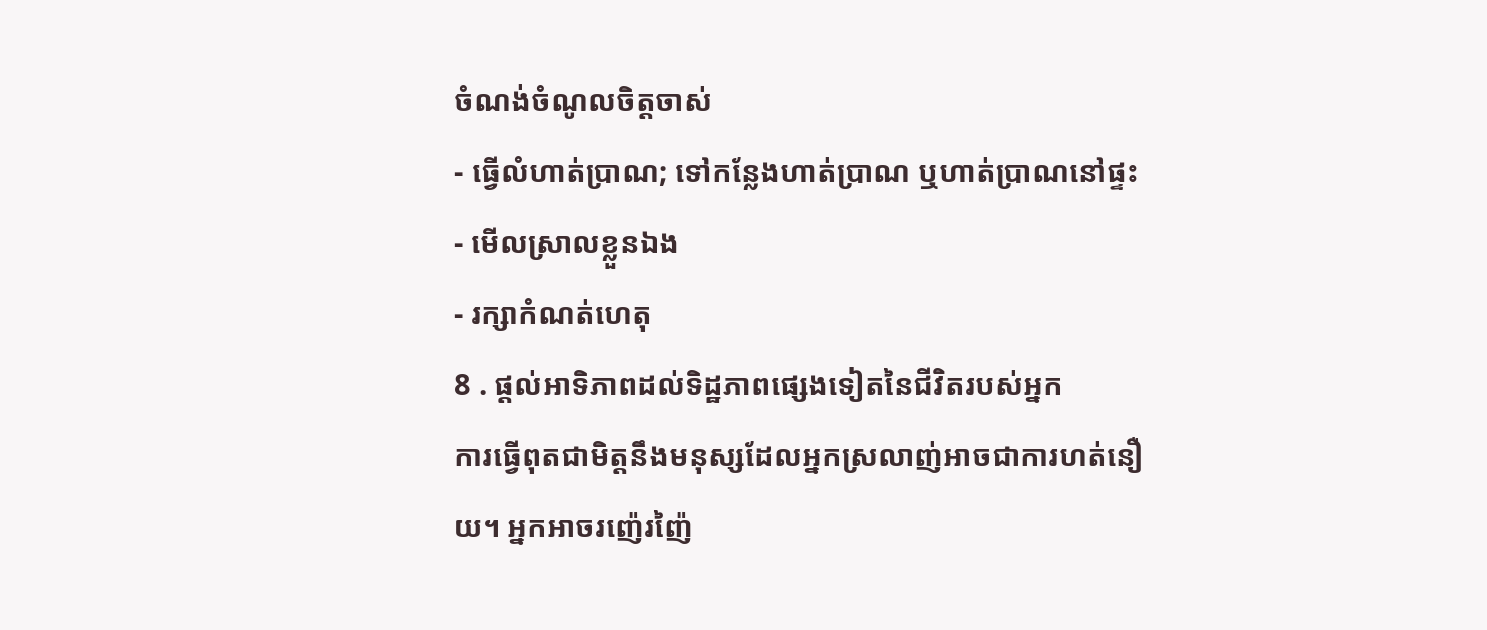ចំណង់ចំណូលចិត្តចាស់
- ធ្វើលំហាត់ប្រាណ; ទៅកន្លែងហាត់ប្រាណ ឬហាត់ប្រាណនៅផ្ទះ
- មើលស្រាលខ្លួនឯង
- រក្សាកំណត់ហេតុ
8 . ផ្តល់អាទិភាពដល់ទិដ្ឋភាពផ្សេងទៀតនៃជីវិតរបស់អ្នក
ការធ្វើពុតជាមិត្តនឹងមនុស្សដែលអ្នកស្រលាញ់អាចជាការហត់នឿយ។ អ្នកអាចរញ៉េរញ៉ៃ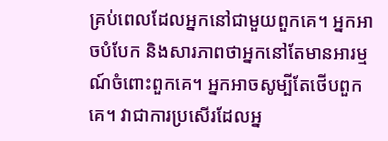គ្រប់ពេលដែលអ្នកនៅជាមួយពួកគេ។ អ្នកអាចបំបែក និងសារភាពថាអ្នកនៅតែមានអារម្មណ៍ចំពោះពួកគេ។ អ្នកអាចសូម្បីតែថើបពួកគេ។ វាជាការប្រសើរដែលអ្ន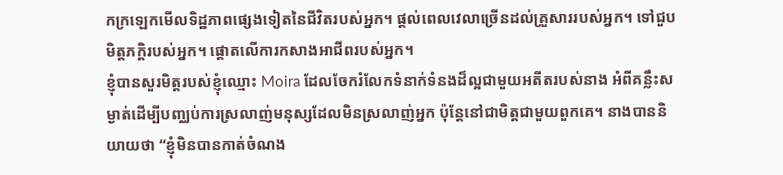កក្រឡេកមើលទិដ្ឋភាពផ្សេងទៀតនៃជីវិតរបស់អ្នក។ ផ្តល់ពេលវេលាច្រើនដល់គ្រួសាររបស់អ្នក។ ទៅជួបមិត្តភក្តិរបស់អ្នក។ ផ្តោតលើការកសាងអាជីពរបស់អ្នក។
ខ្ញុំបានសួរមិត្តរបស់ខ្ញុំឈ្មោះ Moira ដែលចែករំលែកទំនាក់ទំនងដ៏ល្អជាមួយអតីតរបស់នាង អំពីគន្លឹះសម្ងាត់ដើម្បីបញ្ឈប់ការស្រលាញ់មនុស្សដែលមិនស្រលាញ់អ្នក ប៉ុន្តែនៅជាមិត្តជាមួយពួកគេ។ នាងបាននិយាយថា “ខ្ញុំមិនបានកាត់ចំណង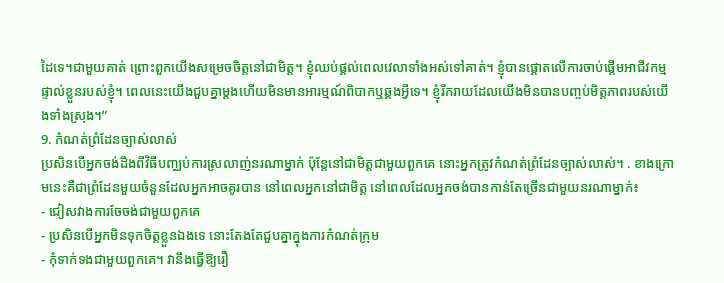ដៃទេ។ជាមួយគាត់ ព្រោះពួកយើងសម្រេចចិត្តនៅជាមិត្ត។ ខ្ញុំឈប់ផ្តល់ពេលវេលាទាំងអស់ទៅគាត់។ ខ្ញុំបានផ្តោតលើការចាប់ផ្តើមអាជីវកម្មផ្ទាល់ខ្លួនរបស់ខ្ញុំ។ ពេលនេះយើងជួបគ្នាម្តងហើយមិនមានអារម្មណ៍ពិបាកឬឆ្គងអ្វីទេ។ ខ្ញុំរីករាយដែលយើងមិនបានបញ្ចប់មិត្តភាពរបស់យើងទាំងស្រុង។”
9. កំណត់ព្រំដែនច្បាស់លាស់
ប្រសិនបើអ្នកចង់ដឹងពីវិធីបញ្ឈប់ការស្រលាញ់នរណាម្នាក់ ប៉ុន្តែនៅជាមិត្តជាមួយពួកគេ នោះអ្នកត្រូវកំណត់ព្រំដែនច្បាស់លាស់។ . ខាងក្រោមនេះគឺជាព្រំដែនមួយចំនួនដែលអ្នកអាចគូរបាន នៅពេលអ្នកនៅជាមិត្ត នៅពេលដែលអ្នកចង់បានកាន់តែច្រើនជាមួយនរណាម្នាក់៖
- ជៀសវាងការចែចង់ជាមួយពួកគេ
- ប្រសិនបើអ្នកមិនទុកចិត្តខ្លួនឯងទេ នោះតែងតែជួបគ្នាក្នុងការកំណត់ក្រុម
- កុំទាក់ទងជាមួយពួកគេ។ វានឹងធ្វើឱ្យរឿ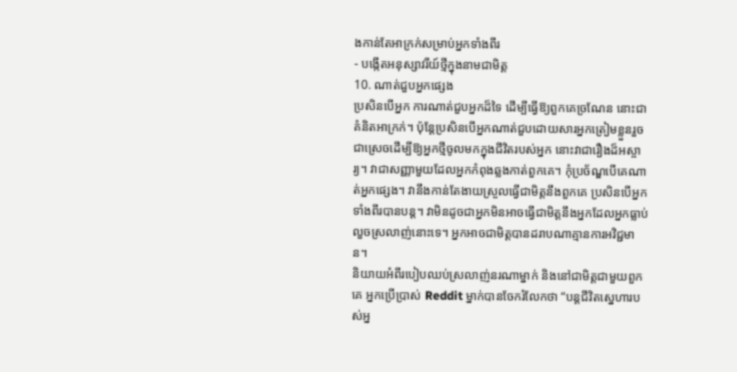ងកាន់តែអាក្រក់សម្រាប់អ្នកទាំងពីរ
- បង្កើតអនុស្សាវរីយ៍ថ្មីក្នុងនាមជាមិត្ត
10. ណាត់ជួបអ្នកផ្សេង
ប្រសិនបើអ្នក ការណាត់ជួបអ្នកដ៏ទៃ ដើម្បីធ្វើឱ្យពួកគេច្រណែន នោះជាគំនិតអាក្រក់។ ប៉ុន្តែប្រសិនបើអ្នកណាត់ជួបដោយសារអ្នកត្រៀមខ្លួនរួចជាស្រេចដើម្បីឱ្យអ្នកថ្មីចូលមកក្នុងជីវិតរបស់អ្នក នោះវាជារឿងដ៏អស្ចារ្យ។ វាជាសញ្ញាមួយដែលអ្នកកំពុងឆ្លងកាត់ពួកគេ។ កុំប្រច័ណ្ឌបើគេណាត់អ្នកផ្សេង។ វានឹងកាន់តែងាយស្រួលធ្វើជាមិត្តនឹងពួកគេ ប្រសិនបើអ្នកទាំងពីរបានបន្ត។ វាមិនដូចជាអ្នកមិនអាចធ្វើជាមិត្តនឹងអ្នកដែលអ្នកធ្លាប់លួចស្រលាញ់នោះទេ។ អ្នកអាចជាមិត្តបានដរាបណាគ្មានការអវិជ្ជមាន។
និយាយអំពីរបៀបឈប់ស្រលាញ់នរណាម្នាក់ និងនៅជាមិត្តជាមួយពួកគេ អ្នកប្រើប្រាស់ Reddit ម្នាក់បានចែករំលែកថា “បន្តជីវិតស្នេហារបស់អ្ន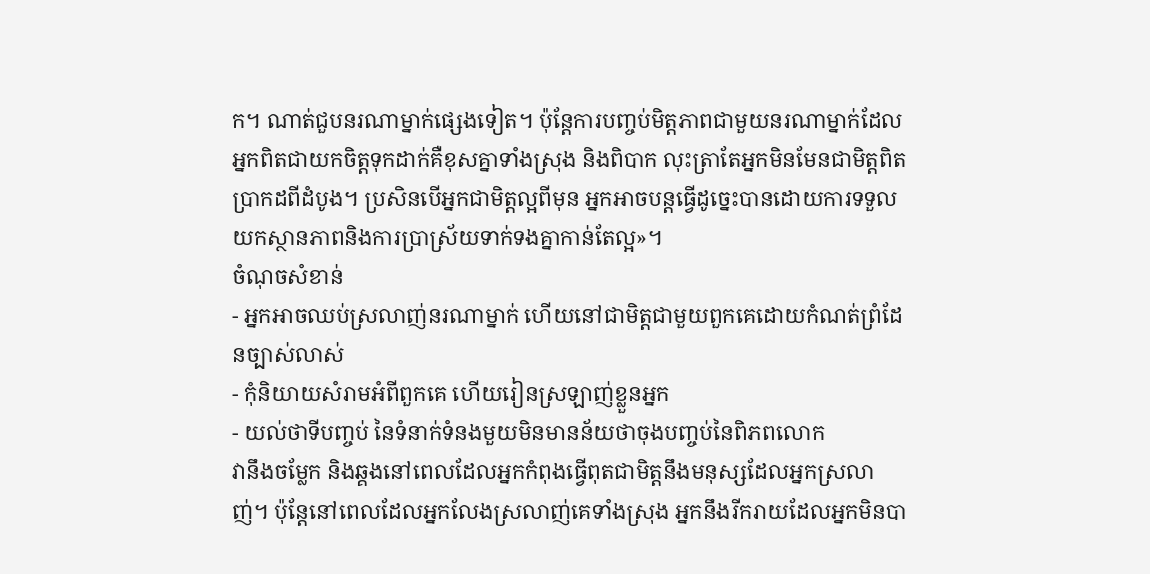ក។ ណាត់ជួបនរណាម្នាក់ផ្សេងទៀត។ ប៉ុន្តែការបញ្ចប់មិត្តភាពជាមួយនរណាម្នាក់ដែលអ្នកពិតជាយកចិត្តទុកដាក់គឺខុសគ្នាទាំងស្រុង និងពិបាក លុះត្រាតែអ្នកមិនមែនជាមិត្តពិតប្រាកដពីដំបូង។ ប្រសិនបើអ្នកជាមិត្តល្អពីមុន អ្នកអាចបន្តធ្វើដូច្នេះបានដោយការទទួលយកស្ថានភាពនិងការប្រាស្រ័យទាក់ទងគ្នាកាន់តែល្អ»។
ចំណុចសំខាន់
- អ្នកអាចឈប់ស្រលាញ់នរណាម្នាក់ ហើយនៅជាមិត្តជាមួយពួកគេដោយកំណត់ព្រំដែនច្បាស់លាស់
- កុំនិយាយសំរាមអំពីពួកគេ ហើយរៀនស្រឡាញ់ខ្លួនអ្នក
- យល់ថាទីបញ្ចប់ នៃទំនាក់ទំនងមួយមិនមានន័យថាចុងបញ្ចប់នៃពិភពលោក
វានឹងចម្លែក និងឆ្គងនៅពេលដែលអ្នកកំពុងធ្វើពុតជាមិត្តនឹងមនុស្សដែលអ្នកស្រលាញ់។ ប៉ុន្តែនៅពេលដែលអ្នកលែងស្រលាញ់គេទាំងស្រុង អ្នកនឹងរីករាយដែលអ្នកមិនបា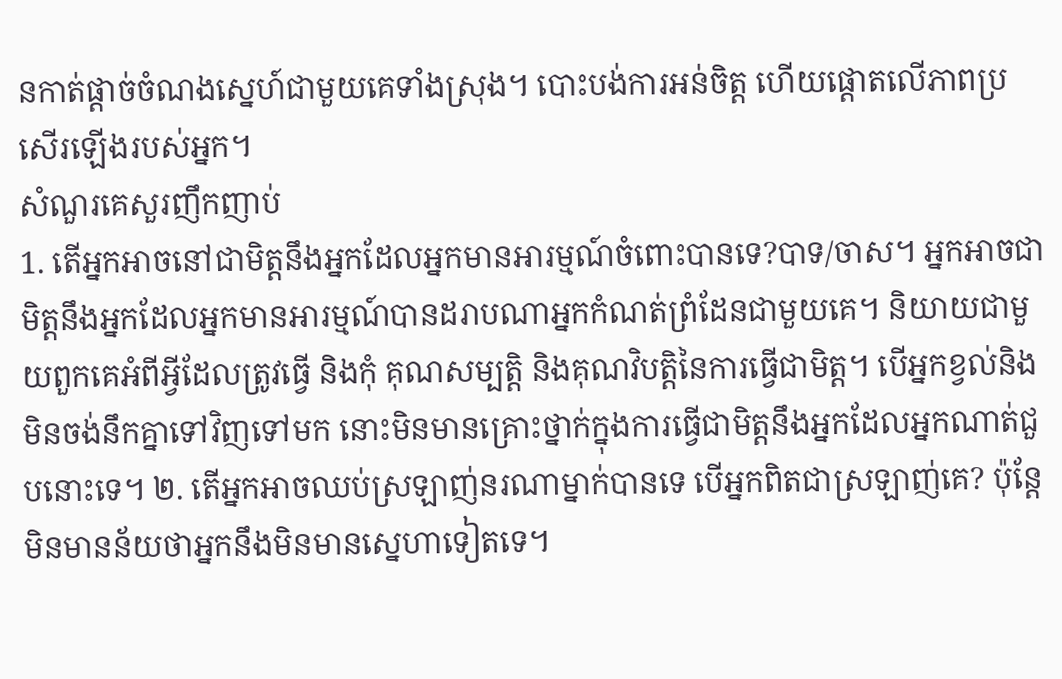នកាត់ផ្តាច់ចំណងស្នេហ៍ជាមួយគេទាំងស្រុង។ បោះបង់ការអន់ចិត្ត ហើយផ្តោតលើភាពប្រសើរឡើងរបស់អ្នក។
សំណួរគេសួរញឹកញាប់
1. តើអ្នកអាចនៅជាមិត្តនឹងអ្នកដែលអ្នកមានអារម្មណ៍ចំពោះបានទេ?បាទ/ចាស។ អ្នកអាចជាមិត្តនឹងអ្នកដែលអ្នកមានអារម្មណ៍បានដរាបណាអ្នកកំណត់ព្រំដែនជាមួយគេ។ និយាយជាមួយពួកគេអំពីអ្វីដែលត្រូវធ្វើ និងកុំ គុណសម្បត្តិ និងគុណវិបត្តិនៃការធ្វើជាមិត្ត។ បើអ្នកខ្វល់និងមិនចង់នឹកគ្នាទៅវិញទៅមក នោះមិនមានគ្រោះថ្នាក់ក្នុងការធ្វើជាមិត្តនឹងអ្នកដែលអ្នកណាត់ជួបនោះទេ។ ២. តើអ្នកអាចឈប់ស្រឡាញ់នរណាម្នាក់បានទេ បើអ្នកពិតជាស្រឡាញ់គេ? ប៉ុន្តែមិនមានន័យថាអ្នកនឹងមិនមានស្នេហាទៀតទេ។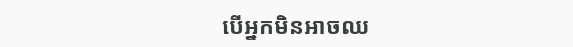បើអ្នកមិនអាចឈ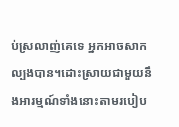ប់ស្រលាញ់គេទេ អ្នកអាចសាកល្បងបាន។ដោះស្រាយជាមួយនឹងអារម្មណ៍ទាំងនោះតាមរបៀប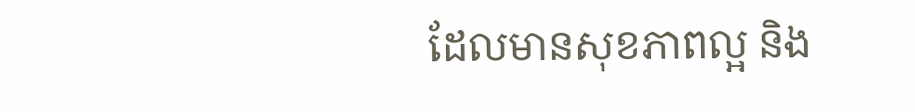ដែលមានសុខភាពល្អ និង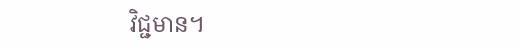វិជ្ជមាន។